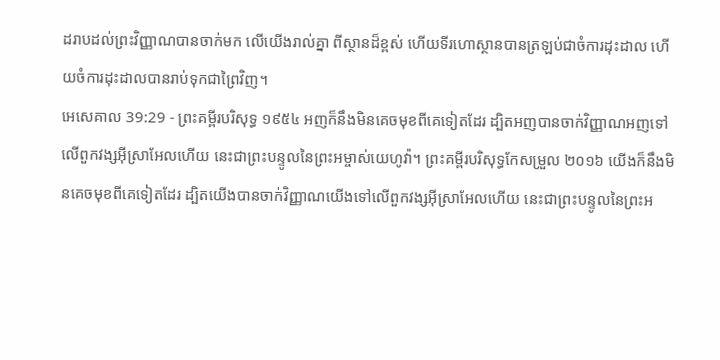ដរាបដល់ព្រះវិញ្ញាណបានចាក់មក លើយើងរាល់គ្នា ពីស្ថានដ៏ខ្ពស់ ហើយទីរហោស្ថានបានត្រឡប់ជាចំការដុះដាល ហើយចំការដុះដាលបានរាប់ទុកជាព្រៃវិញ។
អេសេគាល 39:29 - ព្រះគម្ពីរបរិសុទ្ធ ១៩៥៤ អញក៏នឹងមិនគេចមុខពីគេទៀតដែរ ដ្បិតអញបានចាក់វិញ្ញាណអញទៅលើពួកវង្សអ៊ីស្រាអែលហើយ នេះជាព្រះបន្ទូលនៃព្រះអម្ចាស់យេហូវ៉ា។ ព្រះគម្ពីរបរិសុទ្ធកែសម្រួល ២០១៦ យើងក៏នឹងមិនគេចមុខពីគេទៀតដែរ ដ្បិតយើងបានចាក់វិញ្ញាណយើងទៅលើពួកវង្សអ៊ីស្រាអែលហើយ នេះជាព្រះបន្ទូលនៃព្រះអ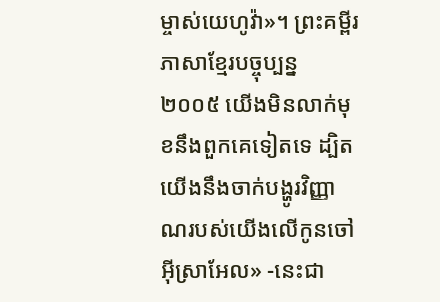ម្ចាស់យេហូវ៉ា»។ ព្រះគម្ពីរភាសាខ្មែរបច្ចុប្បន្ន ២០០៥ យើងមិនលាក់មុខនឹងពួកគេទៀតទេ ដ្បិតយើងនឹងចាក់បង្ហូរវិញ្ញាណរបស់យើងលើកូនចៅអ៊ីស្រាអែល» -នេះជា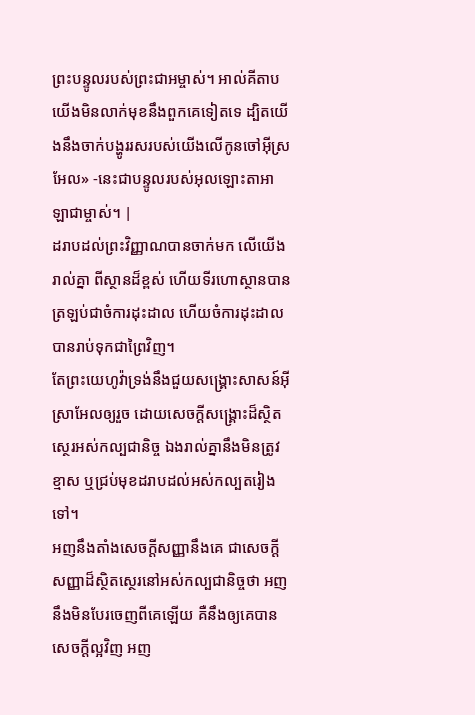ព្រះបន្ទូលរបស់ព្រះជាអម្ចាស់។ អាល់គីតាប យើងមិនលាក់មុខនឹងពួកគេទៀតទេ ដ្បិតយើងនឹងចាក់បង្ហូររសរបស់យើងលើកូនចៅអ៊ីស្រអែល» -នេះជាបន្ទូលរបស់អុលឡោះតាអាឡាជាម្ចាស់។ |
ដរាបដល់ព្រះវិញ្ញាណបានចាក់មក លើយើងរាល់គ្នា ពីស្ថានដ៏ខ្ពស់ ហើយទីរហោស្ថានបានត្រឡប់ជាចំការដុះដាល ហើយចំការដុះដាលបានរាប់ទុកជាព្រៃវិញ។
តែព្រះយេហូវ៉ាទ្រង់នឹងជួយសង្គ្រោះសាសន៍អ៊ីស្រាអែលឲ្យរួច ដោយសេចក្ដីសង្គ្រោះដ៏ស្ថិតស្ថេរអស់កល្បជានិច្ច ឯងរាល់គ្នានឹងមិនត្រូវខ្មាស ឬជ្រប់មុខដរាបដល់អស់កល្បតរៀងទៅ។
អញនឹងតាំងសេចក្ដីសញ្ញានឹងគេ ជាសេចក្ដីសញ្ញាដ៏ស្ថិតស្ថេរនៅអស់កល្បជានិច្ចថា អញនឹងមិនបែរចេញពីគេឡើយ គឺនឹងឲ្យគេបានសេចក្ដីល្អវិញ អញ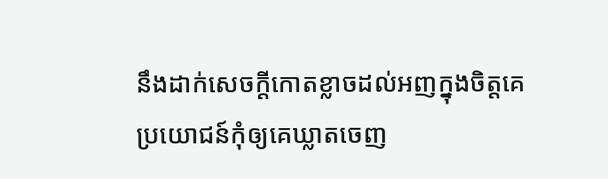នឹងដាក់សេចក្ដីកោតខ្លាចដល់អញក្នុងចិត្តគេ ប្រយោជន៍កុំឲ្យគេឃ្លាតចេញ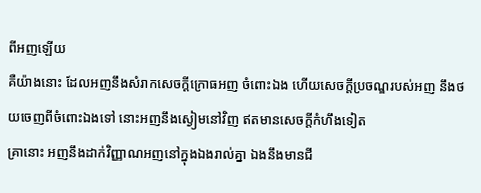ពីអញឡើយ
គឺយ៉ាងនោះ ដែលអញនឹងសំរាកសេចក្ដីក្រោធអញ ចំពោះឯង ហើយសេចក្ដីប្រចណ្ឌរបស់អញ នឹងថយចេញពីចំពោះឯងទៅ នោះអញនឹងស្ងៀមនៅវិញ ឥតមានសេចក្ដីកំហឹងទៀត
គ្រានោះ អញនឹងដាក់វិញ្ញាណអញនៅក្នុងឯងរាល់គ្នា ឯងនឹងមានជី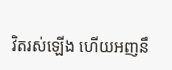វិតរស់ឡើង ហើយអញនឹ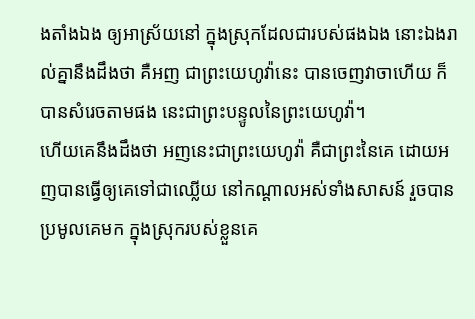ងតាំងឯង ឲ្យអាស្រ័យនៅ ក្នុងស្រុកដែលជារបស់ផងឯង នោះឯងរាល់គ្នានឹងដឹងថា គឺអញ ជាព្រះយេហូវ៉ានេះ បានចេញវាចាហើយ ក៏បានសំរេចតាមផង នេះជាព្រះបន្ទូលនៃព្រះយេហូវ៉ា។
ហើយគេនឹងដឹងថា អញនេះជាព្រះយេហូវ៉ា គឺជាព្រះនៃគេ ដោយអញបានធ្វើឲ្យគេទៅជាឈ្លើយ នៅកណ្តាលអស់ទាំងសាសន៍ រួចបានប្រមូលគេមក ក្នុងស្រុករបស់ខ្លួនគេ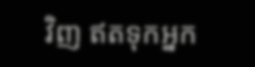វិញ ឥតទុកអ្នក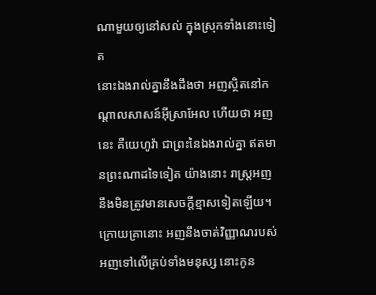ណាមួយឲ្យនៅសល់ ក្នុងស្រុកទាំងនោះទៀត
នោះឯងរាល់គ្នានឹងដឹងថា អញស្ថិតនៅកណ្តាលសាសន៍អ៊ីស្រាអែល ហើយថា អញនេះ គឺយេហូវ៉ា ជាព្រះនៃឯងរាល់គ្នា ឥតមានព្រះណាដទៃទៀត យ៉ាងនោះ រាស្ត្រអញនឹងមិនត្រូវមានសេចក្ដីខ្មាសទៀតឡើយ។
ក្រោយគ្រានោះ អញនឹងចាត់វិញ្ញាណរបស់អញទៅលើគ្រប់ទាំងមនុស្ស នោះកូន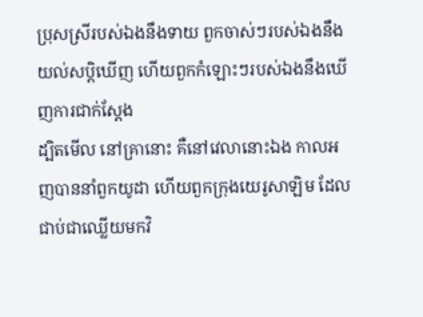ប្រុសស្រីរបស់ឯងនឹងទាយ ពួកចាស់ៗរបស់ឯងនឹងយល់សប្តិឃើញ ហើយពួកកំឡោះៗរបស់ឯងនឹងឃើញការជាក់ស្តែង
ដ្បិតមើល នៅគ្រានោះ គឺនៅវេលានោះឯង កាលអញបាននាំពួកយូដា ហើយពួកក្រុងយេរូសាឡិម ដែលជាប់ជាឈ្លើយមកវិ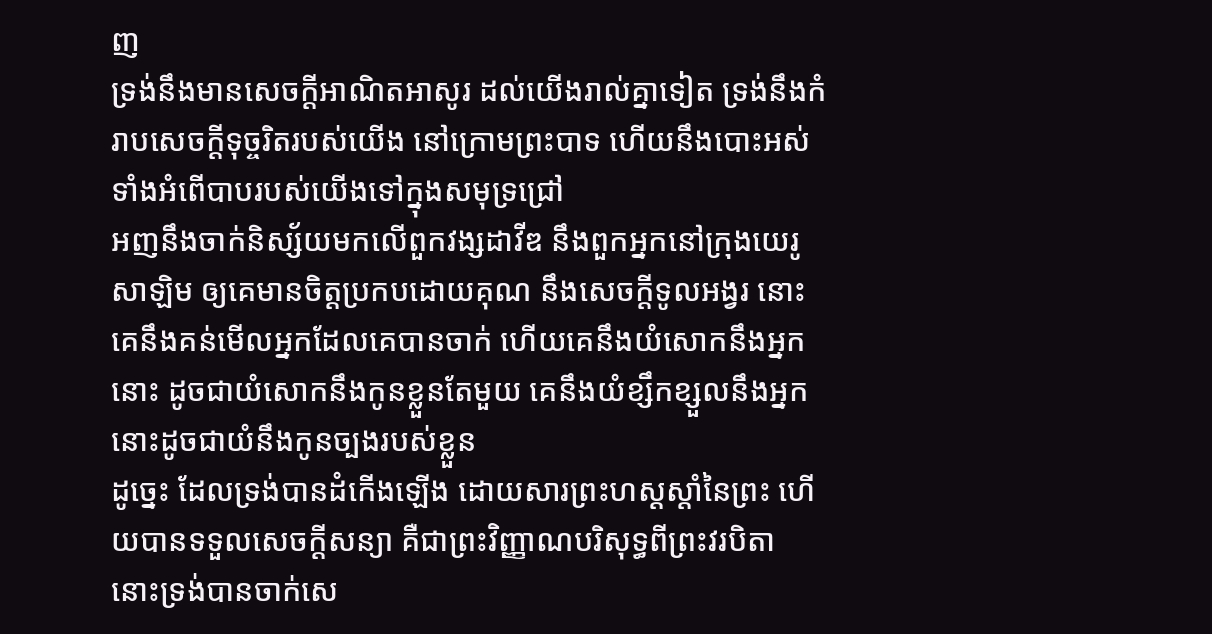ញ
ទ្រង់នឹងមានសេចក្ដីអាណិតអាសូរ ដល់យើងរាល់គ្នាទៀត ទ្រង់នឹងកំរាបសេចក្ដីទុច្ចរិតរបស់យើង នៅក្រោមព្រះបាទ ហើយនឹងបោះអស់ទាំងអំពើបាបរបស់យើងទៅក្នុងសមុទ្រជ្រៅ
អញនឹងចាក់និស្ស័យមកលើពួកវង្សដាវីឌ នឹងពួកអ្នកនៅក្រុងយេរូសាឡិម ឲ្យគេមានចិត្តប្រកបដោយគុណ នឹងសេចក្ដីទូលអង្វរ នោះគេនឹងគន់មើលអ្នកដែលគេបានចាក់ ហើយគេនឹងយំសោកនឹងអ្នកនោះ ដូចជាយំសោកនឹងកូនខ្លួនតែមួយ គេនឹងយំខ្សឹកខ្សួលនឹងអ្នកនោះដូចជាយំនឹងកូនច្បងរបស់ខ្លួន
ដូច្នេះ ដែលទ្រង់បានដំកើងឡើង ដោយសារព្រះហស្តស្តាំនៃព្រះ ហើយបានទទួលសេចក្ដីសន្យា គឺជាព្រះវិញ្ញាណបរិសុទ្ធពីព្រះវរបិតា នោះទ្រង់បានចាក់សេ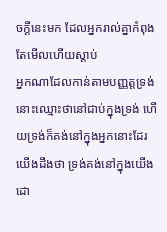ចក្ដីនេះមក ដែលអ្នករាល់គ្នាកំពុងតែមើលហើយស្តាប់
អ្នកណាដែលកាន់តាមបញ្ញត្តទ្រង់ នោះឈ្មោះថានៅជាប់ក្នុងទ្រង់ ហើយទ្រង់ក៏គង់នៅក្នុងអ្នកនោះដែរ យើងដឹងថា ទ្រង់គង់នៅក្នុងយើង ដោ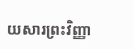យសារព្រះវិញ្ញា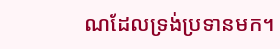ណដែលទ្រង់ប្រទានមក។